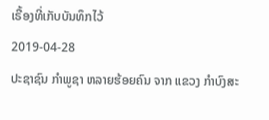ເຣື້ອງທີ່ເກັບບັນທຶກໄວ້
2019-04-28
ປະຊາຊົນ ກຳພູຊາ ຫລາຍຮ້ອຍຄົນ ຈາກ ແຂວງ ກຳບົງສະ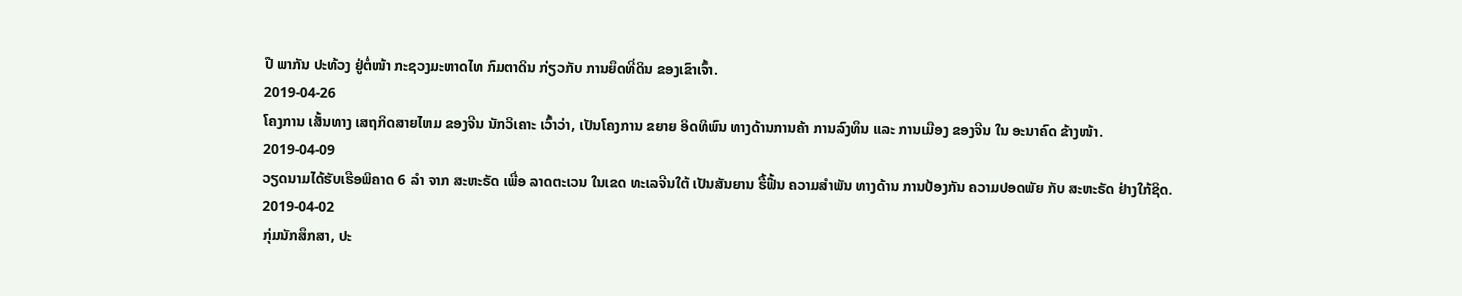ປື ພາກັນ ປະທ້ວງ ຢູ່ຕໍ່ໜ້າ ກະຊວງມະຫາດໄທ ກົມຕາດິນ ກ່ຽວກັບ ການຍຶດທີ່ດິນ ຂອງເຂົາເຈົ້າ.
2019-04-26
ໂຄງການ ເສັ້ນທາງ ເສຖກິດສາຍໄຫມ ຂອງຈີນ ນັກວິເຄາະ ເວົ້າວ່າ, ເປັນໂຄງການ ຂຍາຍ ອິດທິພົນ ທາງດ້ານການຄ້າ ການລົງທຶນ ແລະ ການເມືອງ ຂອງຈີນ ໃນ ອະນາຄົດ ຂ້າງໜ້າ.
2019-04-09
ວຽດນາມໄດ້ຮັບເຮືອພິຄາດ 6 ລຳ ຈາກ ສະຫະຣັດ ເພື່ອ ລາດຕະເວນ ໃນເຂດ ທະເລຈີນໃຕ້ ເປັນສັນຍານ ຮື້ຟື້ນ ຄວາມສຳພັນ ທາງດ້ານ ການປ້ອງກັນ ຄວາມປອດພັຍ ກັບ ສະຫະຣັດ ຢ່າງໃກ້ຊິດ.
2019-04-02
ກຸ່ມນັກສຶກສາ, ປະ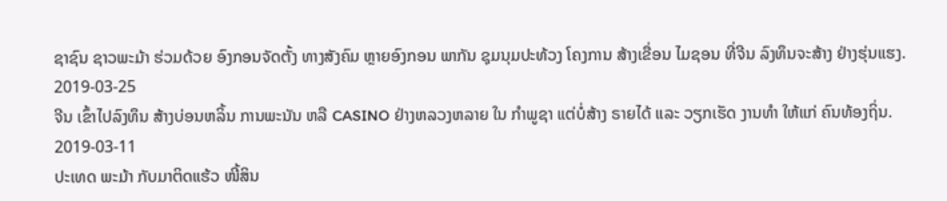ຊາຊົນ ຊາວພະມ້າ ຮ່ວມດ້ວຍ ອົງກອນຈັດຕັ້ງ ທາງສັງຄົມ ຫຼາຍອົງກອນ ພາກັນ ຊຸມນຸມປະທ້ວງ ໂຄງການ ສ້າງເຂື່ອນ ໄມຊອນ ທີ່ຈີນ ລົງທຶນຈະສ້າງ ຢ່າງຮຸ່ນແຮງ.
2019-03-25
ຈີນ ເຂົ້າໄປລົງທຶນ ສ້າງບ່ອນຫລິ້ນ ການພະນັນ ຫລື CASINO ຢ່າງຫລວງຫລາຍ ໃນ ກຳພູຊາ ແຕ່ບໍ່ສ້າງ ຣາຍໄດ້ ແລະ ວຽກເຮັດ ງານທຳ ໃຫ້ແກ່ ຄົນທ້ອງຖິ່ນ.
2019-03-11
ປະເທດ ພະມ້າ ກັບມາຕິດແຮ້ວ ໜີ້ສິນ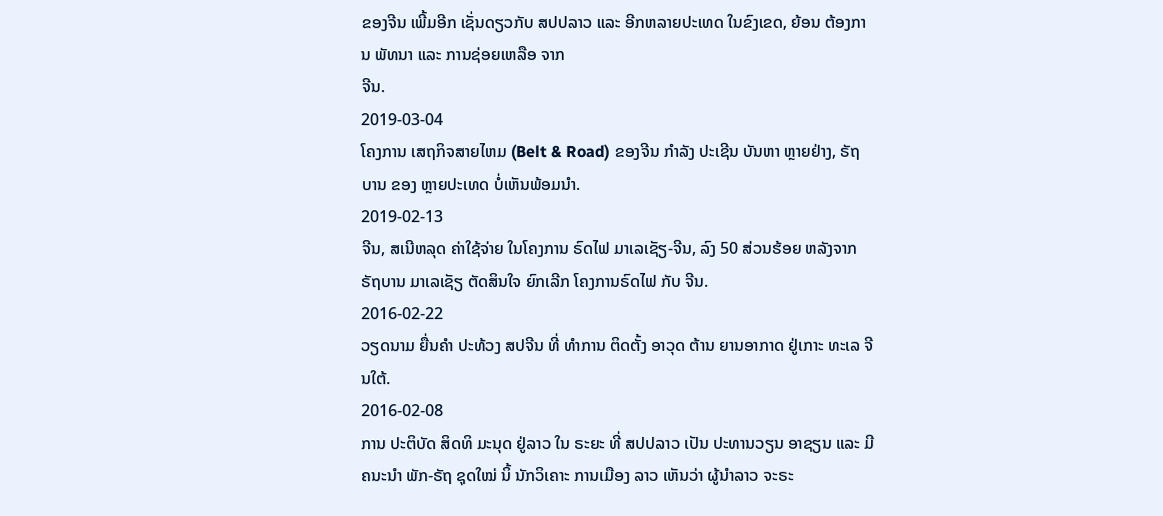ຂອງຈີນ ເພີ້ມອີກ ເຊັ່ນດຽວກັບ ສປປລາວ ແລະ ອີກຫລາຍປະເທດ ໃນຂົງເຂດ, ຍ້ອນ ຕ້ອງການ ພັທນາ ແລະ ການຊ່ອຍເຫລືອ ຈາກ
ຈີນ.
2019-03-04
ໂຄງການ ເສຖກິຈສາຍໄຫມ (Belt & Road) ຂອງຈີນ ກຳລັງ ປະເຊີນ ບັນຫາ ຫຼາຍຢ່າງ, ຣັຖບານ ຂອງ ຫຼາຍປະເທດ ບໍ່ເຫັນພ້ອມນຳ.
2019-02-13
ຈີນ, ສເນີຫລຸດ ຄ່າໃຊ້ຈ່າຍ ໃນໂຄງການ ຣົດໄຟ ມາເລເຊັຽ-ຈີນ, ລົງ 50 ສ່ວນຮ້ອຍ ຫລັງຈາກ ຣັຖບານ ມາເລເຊັຽ ຕັດສິນໃຈ ຍົກເລີກ ໂຄງການຣົດໄຟ ກັບ ຈີນ.
2016-02-22
ວຽດນາມ ຍື່ນຄໍາ ປະທ້ວງ ສປຈີນ ທີ່ ທໍາການ ຕິດຕັ້ງ ອາວຸດ ຕ້ານ ຍານອາກາດ ຢູ່ເກາະ ທະເລ ຈີນໃຕ້.
2016-02-08
ການ ປະຕິບັດ ສິດທິ ມະນຸດ ຢູ່ລາວ ໃນ ຣະຍະ ທີ່ ສປປລາວ ເປັນ ປະທານວຽນ ອາຊຽນ ແລະ ມີຄນະນຳ ພັກ-ຣັຖ ຊຸດໃໝ່ ນິ້ ນັກວິເຄາະ ການເມືອງ ລາວ ເຫັນວ່າ ຜູ້ນໍາລາວ ຈະຣະ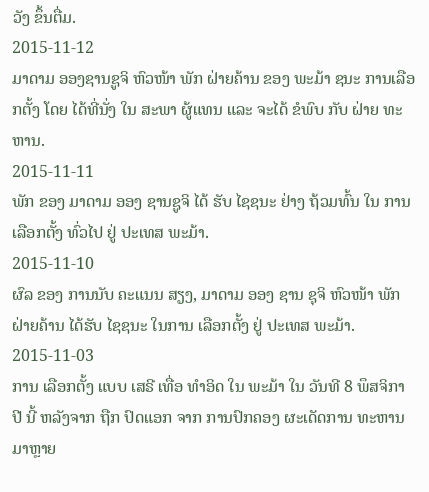ວັງ ຂຶ້ນຕື່ມ.
2015-11-12
ມາດາມ ອອງຊານຊູຈິ ຫົວໜ້າ ພັກ ຝ່າຍຄ້ານ ຂອງ ພະມ້າ ຊນະ ການເລືອກຕັ້ງ ໂດຍ ໄດ້ທີ່ນັ່ງ ໃນ ສະພາ ຜູ້ແທນ ແລະ ຈະໄດ້ ຂໍພົບ ກັບ ຝ່າຍ ທະຫານ.
2015-11-11
ພັກ ຂອງ ມາດາມ ອອງ ຊານຊູຈິ ໄດ້ ຮັບ ໄຊຊນະ ຢ່າງ ຖ້ວມທົ້ນ ໃນ ການເລືອກຕັ້ງ ທົ່ວໄປ ຢູ່ ປະເທສ ພະມ້າ.
2015-11-10
ຜົລ ຂອງ ການນັບ ຄະແນນ ສຽງ, ມາດາມ ອອງ ຊານ ຊຸຈິ ຫົວໜ້າ ພັກ ຝ່າຍຄ້ານ ໄດ້ຮັບ ໄຊຊນະ ໃນການ ເລືອກຕັ້ງ ຢູ່ ປະເທສ ພະມ້າ.
2015-11-03
ການ ເລືອກຕັ້ງ ແບບ ເສຣີ ເທື່ອ ທຳອິດ ໃນ ພະມ້າ ໃນ ວັນທີ 8 ພຶສຈິກາ ປີ ນີ້ ຫລັງຈາກ ຖືກ ປົດແອກ ຈາກ ການປົກຄອງ ຜະເດັດການ ທະຫານ ມາຫຼາຍ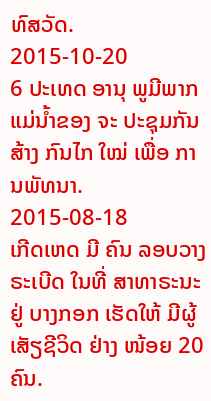ທົສວັດ.
2015-10-20
6 ປະເທດ ອານຸ ພູມີພາກ ແມ່ນໍ້າຂອງ ຈະ ປະຊຸມກັນ ສ້າງ ກົນໄກ ໃໝ່ ເພື່ອ ການພັທນາ.
2015-08-18
ເກີດເຫດ ມີ ຄົນ ລອບວາງ ຣະເບີດ ໃນທີ່ ສາທາຣະນະ ຢູ່ ບາງກອກ ເຮັດໃຫ້ ມີຜູ້ ເສັຽຊີວິດ ຢ່າງ ໜ້ອຍ 20 ຄົນ.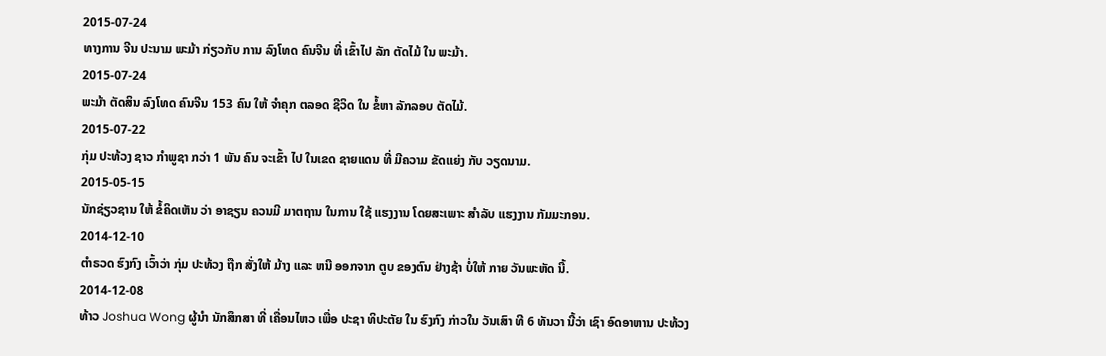2015-07-24
ທາງການ ຈີນ ປະນາມ ພະມ້າ ກ່ຽວກັບ ການ ລົງໂທດ ຄົນຈີນ ທີ່ ເຂົ້າໄປ ລັກ ຕັດໄມ້ ໃນ ພະມ້າ.
2015-07-24
ພະມ້າ ຕັດສິນ ລົງໂທດ ຄົນຈີນ 153 ຄົນ ໃຫ້ ຈໍາຄຸກ ຕລອດ ຊີວິດ ໃນ ຂໍ້ຫາ ລັກລອບ ຕັດໄມ້.
2015-07-22
ກຸ່ມ ປະທ້ວງ ຊາວ ກຳພູຊາ ກວ່າ 1 ພັນ ຄົນ ຈະເຂົ້າ ໄປ ໃນເຂດ ຊາຍແດນ ທີ່ ມີຄວາມ ຂັດແຍ່ງ ກັບ ວຽດນາມ.
2015-05-15
ນັກຊ່ຽວຊານ ໃຫ້ ຂໍ້ຄິດເຫັນ ວ່າ ອາຊຽນ ຄວນມີ ມາຕຖານ ໃນການ ໃຊ້ ແຮງງານ ໂດຍສະເພາະ ສຳລັບ ແຮງງານ ກັມມະກອນ.
2014-12-10
ຕຳຣວດ ຮົງກົງ ເວົ້າວ່າ ກຸ່ມ ປະທ້ວງ ຖືກ ສັ່ງໃຫ້ ມ້າງ ແລະ ຫນີ ອອກຈາກ ຕູບ ຂອງຕົນ ຢ່າງຊ້າ ບໍ່ໃຫ້ ກາຍ ວັນພະຫັດ ນີ້.
2014-12-08
ທ້າວ Joshua Wong ຜູ້ນໍາ ນັກສຶກສາ ທີ່ ເຄື່ອນໄຫວ ເພື່ອ ປະຊາ ທິປະຕັຍ ໃນ ຮົງກົງ ກ່າວໃນ ວັນເສົາ ທີ 6 ທັນວາ ນີ້ວ່າ ເຊົາ ອົດອາຫານ ປະທ້ວງ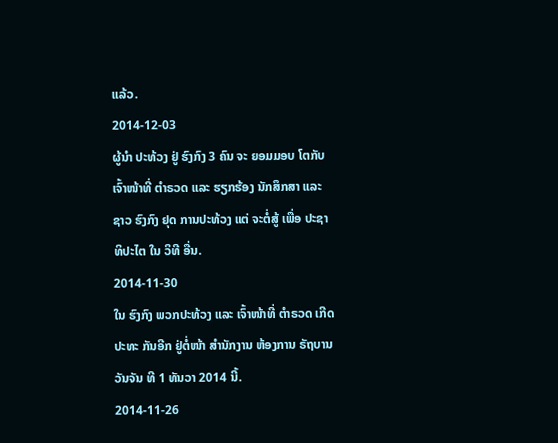ແລ້ວ.
2014-12-03
ຜູ້ນຳ ປະທ້ວງ ຢູ່ ຮົງກົງ 3 ຄົນ ຈະ ຍອມມອບ ໂຕກັບ ເຈົ້າໜ້າທີ່ ຕຳຣວດ ແລະ ຮຽກຮ້ອງ ນັກສຶກສາ ແລະ ຊາວ ຮົງກົງ ຢຸດ ການປະທ້ວງ ແຕ່ ຈະຕໍ່ສູ້ ເພື່ອ ປະຊາ ທິປະໄຕ ໃນ ວິທີ ອື່ນ.
2014-11-30
ໃນ ຮົງກົງ ພວກປະທ້ວງ ແລະ ເຈົ້າໜ້າທີ່ ຕຳຣວດ ເກີດ ປະທະ ກັນອີກ ຢູ່ຕໍ່ໜ້າ ສໍານັກງານ ຫ້ອງການ ຣັຖບານ ວັນຈັນ ທີ 1 ທັນວາ 2014 ນີ້.
2014-11-26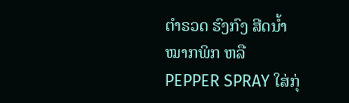ຕຳຣວດ ຮົງກົງ ສີດນ້ຳ ໝາກພິກ ຫລື PEPPER SPRAY ໃສ່ກຸ່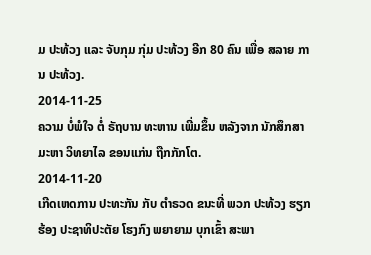ມ ປະທ້ວງ ແລະ ຈັບກຸມ ກຸ່ມ ປະທ້ວງ ອີກ 80 ຄົນ ເພື່ອ ສລາຍ ການ ປະທ້ວງ.
2014-11-25
ຄວາມ ບໍ່ພໍໃຈ ຕໍ່ ຣັຖບານ ທະຫານ ເພີ່ມຂຶ້ນ ຫລັງຈາກ ນັກສຶກສາ ມະຫາ ວິທຍາໄລ ຂອນແກ່ນ ຖືກກັກໂຕ.
2014-11-20
ເກີດເຫດການ ປະທະກັນ ກັບ ຕຳຣວດ ຂນະທີ່ ພວກ ປະທ້ວງ ຮຽກຮ້ອງ ປະຊາທິປະຕັຍ ໂຮງກົງ ພຍາຍາມ ບຸກເຂົ້າ ສະພາ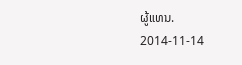ຜູ້ແທນ.
2014-11-14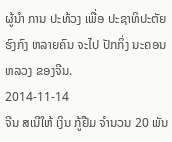ຜູ້ນໍາ ການ ປະທ້ວງ ເພື່ອ ປະຊາທິປະຕັຍ ຮົງກົງ ຫລາຍຄົນ ຈະໄປ ປັກກິ່ງ ນະຄອນ ຫລວງ ຂອງຈີນ.
2014-11-14
ຈີນ ສເນີໃຫ້ ເງິນ ກູ້ຢືມ ຈໍານວນ 20 ພັນ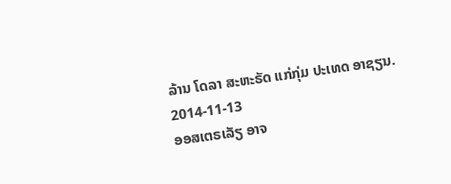ລ້ານ ໂດລາ ສະຫະຣັດ ແກ່ກຸ່ມ ປະເທດ ອາຊຽນ.
2014-11-13
ອອສເຕຣເລັຽ ອາຈ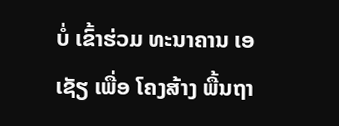ບໍ່ ເຂົ້າຮ່ວມ ທະນາຄານ ເອເຊັຽ ເພື່ອ ໂຄງສ້າງ ພື້ນຖາ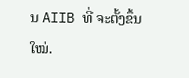ນ AIIB ທີ່ ຈະຕັ້ງຂຶ້ນ ໃໝ່.